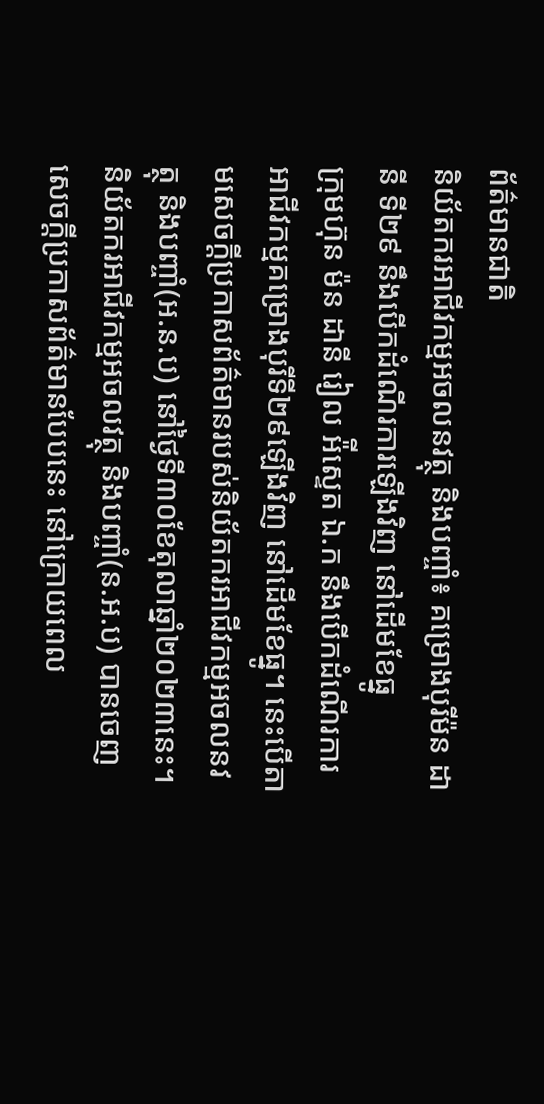ព័ត៌មានជាតិ
និយ័តករអាជីវកម្មអចលនវត្ថុ និងបញ្ចាំ៖ គម្រោងបុរីម៉ន ដានី ទី២៩ នឹងបើកដំណើរការឡើងវិញ នៅដើមខែធ្នូ
ក្រុមហ៊ុន ម៉ន ដានី រៀល អ៉ីស្ទេត ឯ.ក នឹងបើកដំណើរការអាជីវកម្មគម្រោងបុរីទី២៩ឡើងវិញ នៅដើមខែធ្នូ។ នេះបើតាមសេចក្ដីប្រកាសព័ត៌មានរបស់និយ័តករអាជីវកម្មអចលនវត្ថុ និងបញ្ចាំ(អ.ន.ប) នៅថ្ងៃទី៣០ខែតុលាឆ្នាំ២០២៣នេះ។
និយ័តករអាជីវកម្មអចលវត្ថុ និងបញ្ចាំ(ន.អ.ប) បានចេញសេចក្ដីប្រកាសព័ត៌មានបែបនេះ នៅក្រោយពេល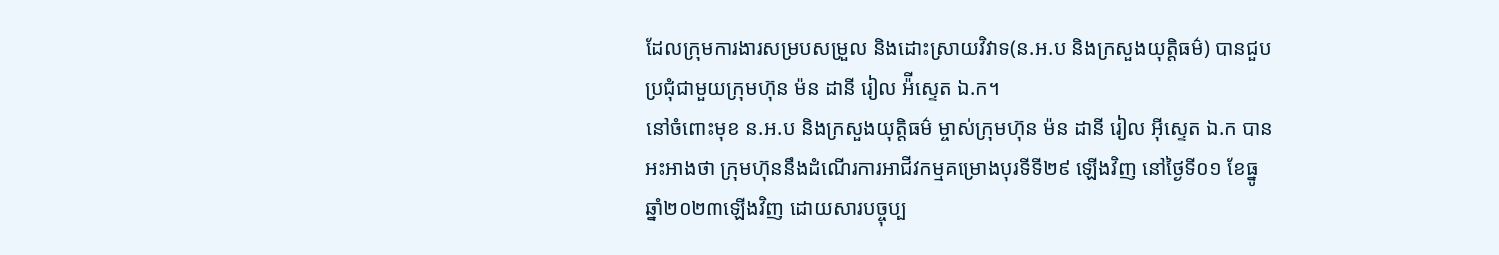ដែលក្រុមការងារសម្របសម្រួល និងដោះស្រាយវិវាទ(ន.អ.ប និងក្រសួងយុត្តិធម៌) បានជួបប្រជុំជាមួយក្រុមហ៊ុន ម៉ន ដានី រៀល អ៉ីស្ទេត ឯ.ក។
នៅចំពោះមុខ ន.អ.ប និងក្រសួងយុត្តិធម៌ ម្ចាស់ក្រុមហ៊ុន ម៉ន ដានី រៀល អ៊ីស្ទេត ឯ.ក បានអះអាងថា ក្រុមហ៊ុននឹងដំណើរការអាជីវកម្មគម្រោងបុរទីទី២៩ ឡើងវិញ នៅថ្ងៃទី០១ ខែធ្នូ ឆ្នាំ២០២៣ឡើងវិញ ដោយសារបច្ចុប្ប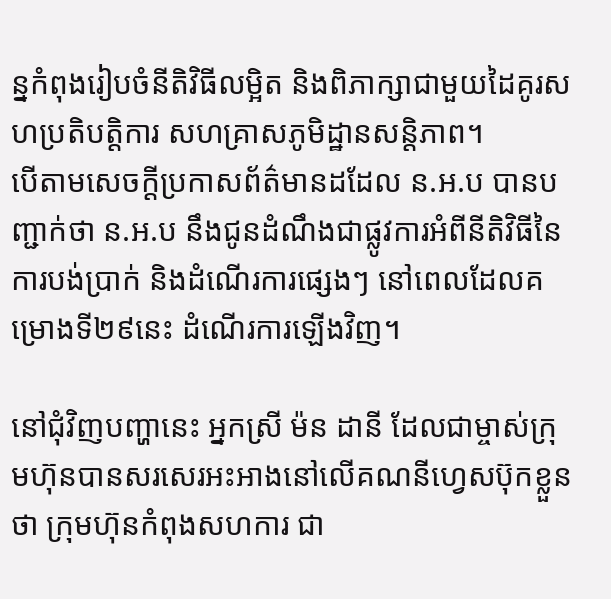ន្នកំពុងរៀបចំនីតិវិធីលម្អិត និងពិភាក្សាជាមួយដៃគូរសហប្រតិបត្តិការ សហគ្រាសភូមិដ្ឋានសន្តិភាព។
បើតាមសេចក្ដីប្រកាសព័ត៌មានដដែល ន.អ.ប បានបញ្ជាក់ថា ន.អ.ប នឹងជូនដំណឹងជាផ្លូវការអំពីនីតិវិធីនៃការបង់ប្រាក់ និងដំណើរការផ្សេងៗ នៅពេលដែលគម្រោងទី២៩នេះ ដំណើរការឡើងវិញ។

នៅជុំវិញបញ្ហានេះ អ្នកស្រី ម៉ន ដានី ដែលជាម្ចាស់ក្រុមហ៊ុនបានសរសេរអះអាងនៅលើគណនីហ្វេសប៊ុកខ្លួនថា ក្រុមហ៊ុនកំពុងសហការ ជា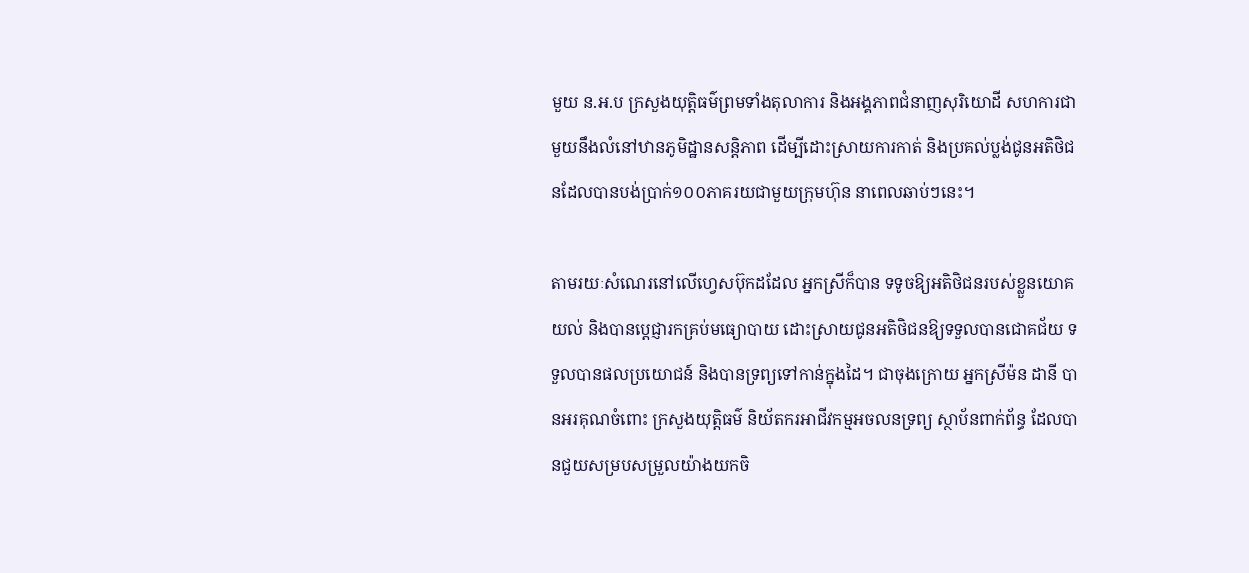មួយ ន.អ.ប ក្រសួងយុត្តិធម៌ព្រមទាំងតុលាការ និងអង្គភាពជំនាញសុរិយោដី សហការជាមួយនឹងលំនៅឋានភូមិដ្ឋានសន្តិភាព ដេីម្បីដោះស្រាយការកាត់ និងប្រគល់ប្លង់ជូនអតិថិជនដែលបានបង់ប្រាក់១០០ភាគរយជាមួយក្រុមហ៊ុន នាពេលឆាប់ៗនេះ។

តាមរយៈសំណេរនៅលើហ្វេសប៊ុកដដែល អ្នកស្រីក៏បាន ទទូចឱ្យអតិថិជនរបស់ខ្លួនយោគយល់ និងបានប្ដេជ្ញារកគ្រប់មធ្យោបាយ ដោះស្រាយជូនអតិថិជនឱ្យទទួលបានជោគជ័យ ទទួលបានផលប្រយោជន៍ និងបានទ្រព្យទៅកាន់ក្នុងដៃ។ ជាចុងក្រោយ អ្នកស្រីម៉ន ដានី បានអរគុណចំពោះ ក្រសួងយុត្តិធម៌ និយ័តករអាជីវកម្មអចលនទ្រព្យ ស្ថាប័នពាក់ព័ន្ធ ដែលបានជួយសម្របសម្រួលយ៉ាងយកចិ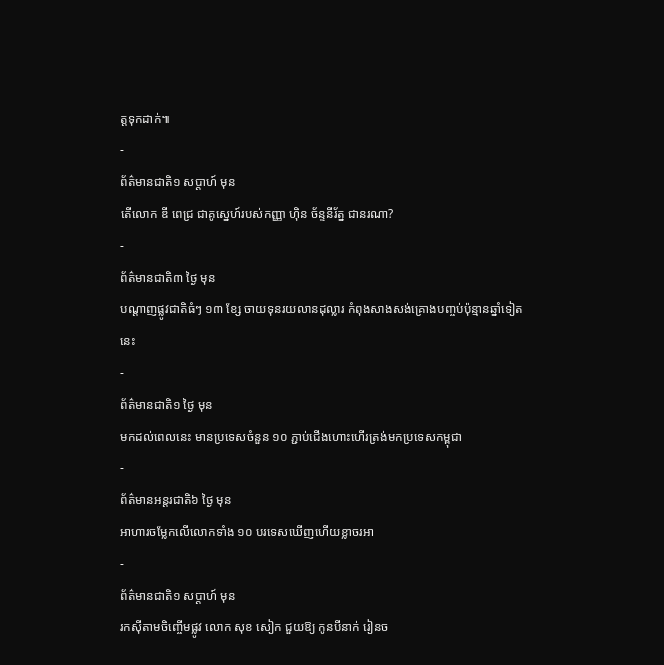ត្តទុកដាក់៕
-
ព័ត៌មានជាតិ១ សប្តាហ៍ មុន
តើលោក ឌី ពេជ្រ ជាគូស្នេហ៍របស់កញ្ញា ហ៊ិន ច័ន្ទនីរ័ត្ន ជានរណា?
-
ព័ត៌មានជាតិ៣ ថ្ងៃ មុន
បណ្តាញផ្លូវជាតិធំៗ ១៣ ខ្សែ ចាយទុនរយលានដុល្លារ កំពុងសាងសង់គ្រោងបញ្ចប់ប៉ុន្មានឆ្នាំទៀតនេះ
-
ព័ត៌មានជាតិ១ ថ្ងៃ មុន
មកដល់ពេលនេះ មានប្រទេសចំនួន ១០ ភ្ជាប់ជើងហោះហើរត្រង់មកប្រទេសកម្ពុជា
-
ព័ត៌មានអន្ដរជាតិ៦ ថ្ងៃ មុន
អាហារចម្លែកលើលោកទាំង ១០ បរទេសឃើញហើយខ្លាចរអា
-
ព័ត៌មានជាតិ១ សប្តាហ៍ មុន
រកស៊ីតាមចិញ្ចើមផ្លូវ លោក សុខ សៀក ជួយឱ្យ កូនបីនាក់ រៀនច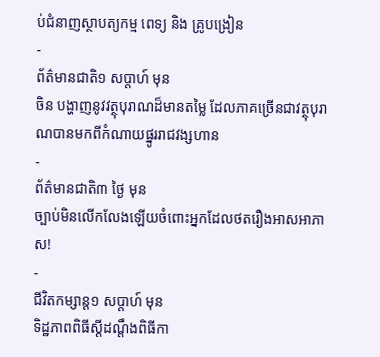ប់ជំនាញស្ថាបត្យកម្ម ពេទ្យ និង គ្រូបង្រៀន
-
ព័ត៌មានជាតិ១ សប្តាហ៍ មុន
ចិន បង្ហាញនូវវត្ថុបុរាណដ៏មានតម្លៃ ដែលភាគច្រើនជាវត្ថុបុរាណបានមកពីកំណាយផ្នូររាជវង្សហាន
-
ព័ត៌មានជាតិ៣ ថ្ងៃ មុន
ច្បាប់មិនលើកលែងឡើយចំពោះអ្នកដែលថតរឿងអាសអាភាស!
-
ជីវិតកម្សាន្ដ១ សប្តាហ៍ មុន
ទិដ្ឋភាពពិធីស្ដីដណ្ដឹងពិធីកា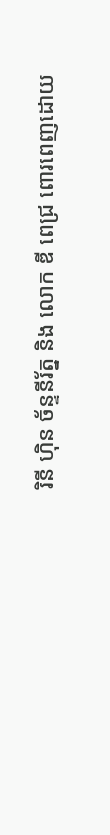រិនី ហ៊ិន ច័ន្ទនីរ័ត្ន និង លោក ឌី ពេជ្រ ពោរពេញដោយ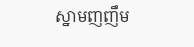ស្នាមញញឹម